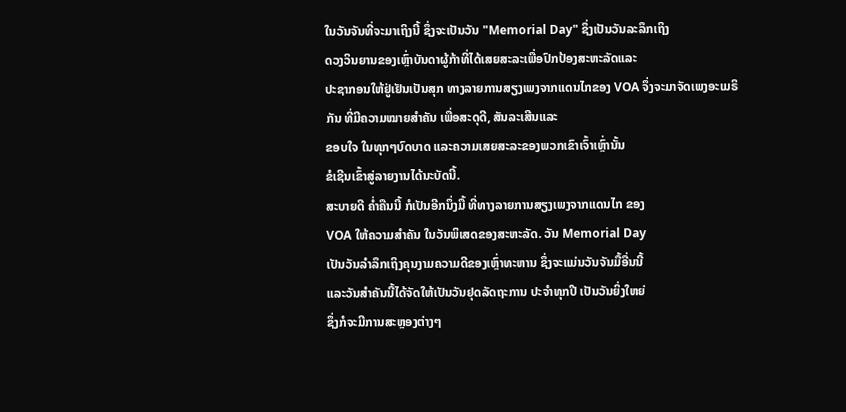ໃນວັນຈັນທີ່ຈະມາເຖິງນີ້ ຊຶ່ງຈະເປັນວັນ "Memorial Day" ຊຶ່ງເປັນວັນລະລຶກເຖິງ
ດວງວິນຍານຂອງເຫຼົ່າບັນດາຜູ້ກ້າທີ່ໄດ້ເສຍສະລະເພື່ອປົກປ້ອງສະຫະລັດແລະ
ປະຊາກອນໃຫ້ຢູ່ເຢັນເປັນສຸກ ທາງລາຍການສຽງເພງຈາກແດນໄກຂອງ VOA ຈຶ່ງຈະມາຈັດເພງອະເມຣິກັນ ທີ່ມີຄວາມໝາຍສໍາຄັນ ເພື່ອສະດຸດີ, ສັນລະເສີນແລະ
ຂອບໃຈ ໃນທຸກໆບົດບາດ ແລະຄວາມເສຍສະລະຂອງພວກເຂົາເຈົ້າເຫຼົ່ານັ້ນ
ຂໍເຊີນເຂົ້າສູ່ລາຍງານໄດ້ນະບັດນີ້.
ສະບາຍດີ ຄ່ຳຄືນນີ້ ກໍເປັນອີກນຶ່ງມື້ ທີ່ທາງລາຍການສຽງເພງຈາກແດນໄກ ຂອງ
VOA ໃຫ້ຄວາມສຳຄັນ ໃນວັນພິເສດຂອງສະຫະລັດ. ວັນ Memorial Day
ເປັນວັນລຳລຶກເຖິງຄຸນງາມຄວາມດີຂອງເຫຼົ່າທະຫານ ຊຶ່ງຈະແມ່ນວັນຈັນມື້ອື່ນນີ້
ແລະວັນສໍາຄັນນີ້ໄດ້ຈັດໃຫ້ເປັນວັນຢຸດລັດຖະການ ປະຈຳທຸກປີ ເປັນວັນຍິ່ງໃຫຍ່
ຊຶ່ງກໍຈະມີການສະຫຼອງຕ່າງໆ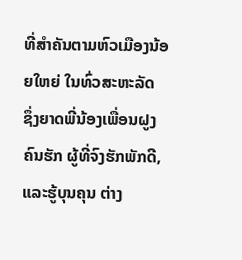ທີ່ສໍາຄັນຕາມຫົວເມືອງນ້ອຍໃຫຍ່ ໃນທົ່ວສະຫະລັດ
ຊຶ່ງຍາດພີ່ນ້ອງເພື່ອນຝູງ ຄົນຮັກ ຜູ້ທີ່ຈົງຮັກພັກດີ, ແລະຮູ້ບຸນຄຸນ ຕ່າງ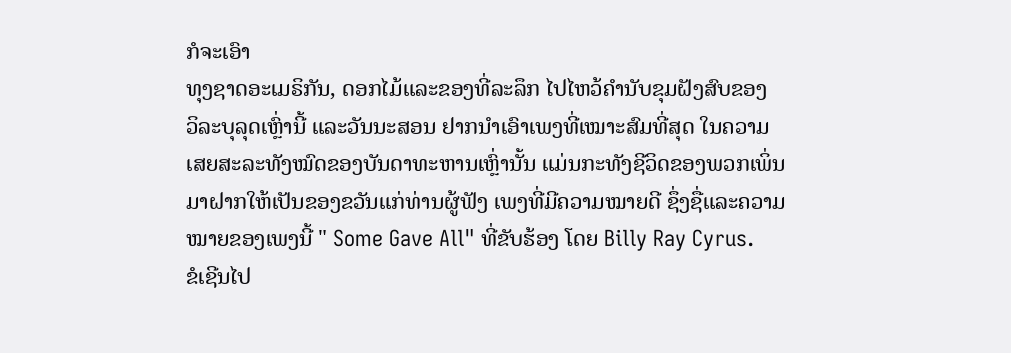ກໍຈະເອົາ
ທຸງຊາດອະເມຣິກັນ, ດອກໄມ້ແລະຂອງທີ່ລະລຶກ ໄປໄຫວ້ຄຳນັບຂຸມຝັງສົບຂອງ
ວິລະບຸລຸດເຫຼົ່ານີ້ ແລະວັນນະສອນ ຢາກນຳເອົາເພງທີ່ເໝາະສົມທີ່ສຸດ ໃນຄວາມ
ເສຍສະລະທັງໝົດຂອງບັນດາທະຫານເຫຼົ່ານັ້ນ ແມ່ນກະທັງຊີວິດຂອງພວກເພິ່ນ
ມາຝາກໃຫ້ເປັນຂອງຂວັນແກ່ທ່ານຜູ້ຟັງ ເພງທີ່ມີຄວາມໝາຍດີ ຊຶ່ງຊື່ແລະຄວາມ
ໝາຍຂອງເພງນີ້ " Some Gave All" ທີ່ຂັບຮ້ອງ ໂດຍ Billy Ray Cyrus.
ຂໍເຊີນໄປ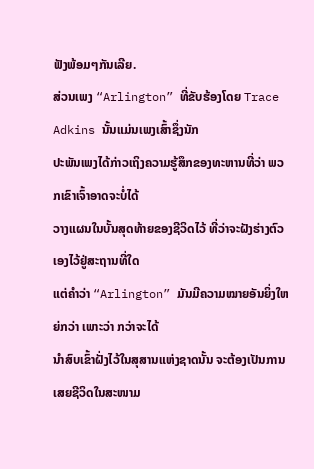ຟັງພ້ອມໆກັນເລີຍ.
ສ່ວນເພງ “Arlington” ທີ່ຂັບຮ້ອງໂດຍ Trace Adkins ນັ້ນແມ່ນເພງເສົ້າຊຶ່ງນັກ
ປະພັນເພງໄດ້ກ່າວເຖິງຄວາມຮູ້ສຶກຂອງທະຫານທີ່ວ່າ ພວກເຂົາເຈົ້າອາດຈະບໍ່ໄດ້
ວາງແຜນໃນບັ້ນສຸດທ້າຍຂອງຊີວິດໄວ້ ທີ່ວ່າຈະຝັງຮ່າງຕົວເອງໄວ້ຢູ່ສະຖານທີ່ໃດ
ແຕ່ຄຳວ່າ “Arlington” ມັນມີຄວາມໝາຍອັນຍິ່ງໃຫຍ່ກວ່າ ເພາະວ່າ ກວ່າຈະໄດ້
ນຳສົບເຂົ້າຝັ່ງໄວ້ໃນສຸສານແຫ່ງຊາດນັ້ນ ຈະຕ້ອງເປັນການເສຍຊີວິດໃນສະໜາມ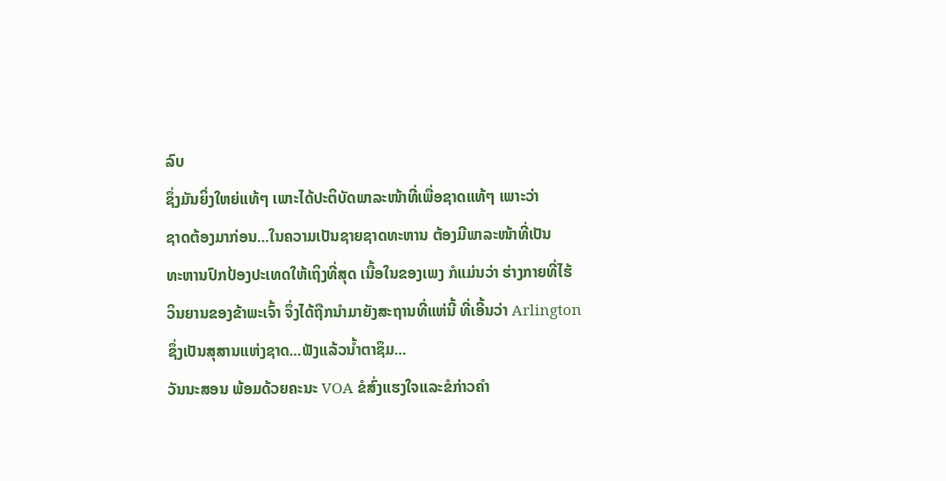ລົບ
ຊຶ່ງມັນຍິ່ງໃຫຍ່ແທ້ໆ ເພາະໄດ້ປະຕິບັດພາລະໜ້າທີ່ເພື່ອຊາດແທ້ໆ ເພາະວ່າ
ຊາດຕ້ອງມາກ່ອນ...ໃນຄວາມເປັນຊາຍຊາດທະຫານ ຕ້ອງມີພາລະໜ້າທີ່ເປັນ
ທະຫານປົກປ້ອງປະເທດໃຫ້ເຖິງທີ່ສຸດ ເນື້ອໃນຂອງເພງ ກໍແມ່ນວ່າ ຮ່າງກາຍທີ່ໄຮ້
ວິນຍານຂອງຂ້າພະເຈົ້າ ຈຶ່ງໄດ້ຖືກນຳມາຍັງສະຖານທີ່ແຫ່ນີ້ ທີ່ເອີ້ນວ່າ Arlington
ຊຶ່ງເປັນສຸສານແຫ່ງຊາດ...ຟັງແລ້ວນ້ຳຕາຊຶມ...
ວັນນະສອນ ພ້ອມດ້ວຍຄະນະ VOA ຂໍສົ່ງແຮງໃຈແລະຂໍກ່າວຄໍາ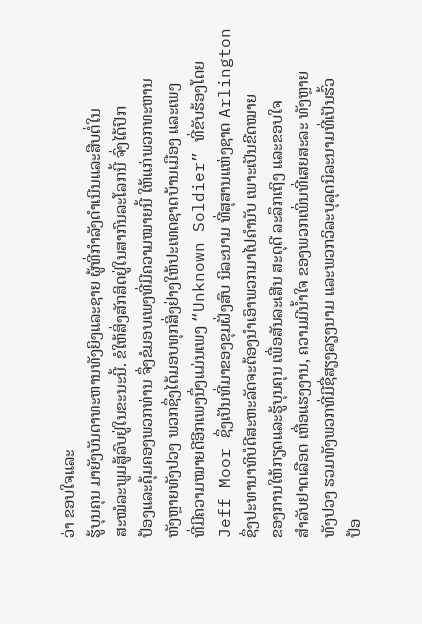ວ່າ ຂອບໃຈແລະ
ຮູ້ບຸນຄຸນ ມາຍັງບັນດາທະຫານທັງຍິງແລະຊາຍ ຜູ້ທີ່ກໍາລັງດໍາເນີນແລະສືບຕໍ່ໃນ
ສະໝໍລະພູມສູ້ລົບຢູ່ໃນຂະນະນີ້. ຂໍໃຫ້ສິ່ງສັກສິດຢູ່ໃນສາກົນລະໂລກນີ້ ຈົ່ງໄດ້ປົກ
ປ້ອງແລະຄຸ້ມຄອງພວກທ່ານ ຈຶ່ງຂໍມອບເພງທີ່ມີຄວາມໝາຍນີ້ ໃຫ້ແກ່ພວກທະຫານ
ຫັງຫຼາຍທັງປວງ ພວກຊຶ່ງໄດ້ມອບທຸກສິ່ງຢ່າງໃຫ້ປະເທດຊາດບ້ານເມືອງ ແລະເພງ
ທີ່ມີຄວາມໝາຍດີອີກເພງນຶ່ງແມ່ນເພງ “Unknown Soldier” ທີ່ຂັບຮ້ອງໂດຍ
Jeff Moor ຊຶ່ງເປັນທີ່ມາຂອງຂຸມຝັ່ງສົບ ນິລະນາມ ທີ່ສຸສານແຫ່ງຊາດ Arlington
ຊຶ່ງປະທານາທິບໍດີສະຫະລັດຈະຕ້ອງນຳເອົາພວກມາໄປຄຳນັບ ເພາະເປັນຂີດໝາຍ
ຂອງການໃຫ້ກຽດແລະຮູ້ບຸນຄຸນ ເພື່ອສັນລະເສີນ ສະດຸດີ ລະລຶກເຖິງ ແລະຂອບໃຈ
ສຳລັບຢາດເລືອດ ເຫື່ອແຮງງານ, ຄວາມມີນໍ້າໃຈ ຂອງພວກເພິ່ນທີ່ເສຍສະລະ ທັງຫຼາຍ
ທັງປວງ ຮວມທັງພວກທີ່ມີຊື່ສຽງລຽງນາມ ແລະພວກວິລະບຸລຸດນິລະນາມທີ່ເປັນຮົ້ວ
ປ້ອ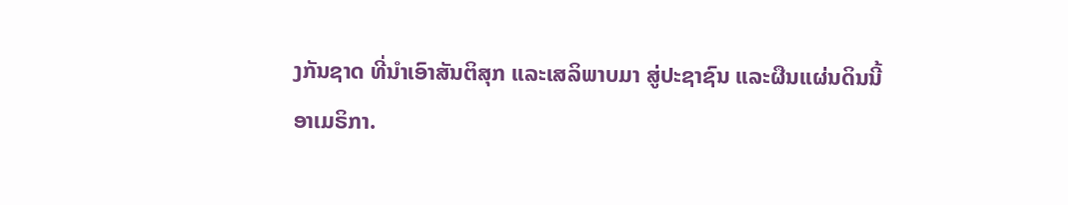ງກັນຊາດ ທີ່ນໍາເອົາສັນຕິສຸກ ແລະເສລິພາບມາ ສູ່ປະຊາຊົນ ແລະຜືນແຜ່ນດິນນີ້
ອາເມຣິກາ.